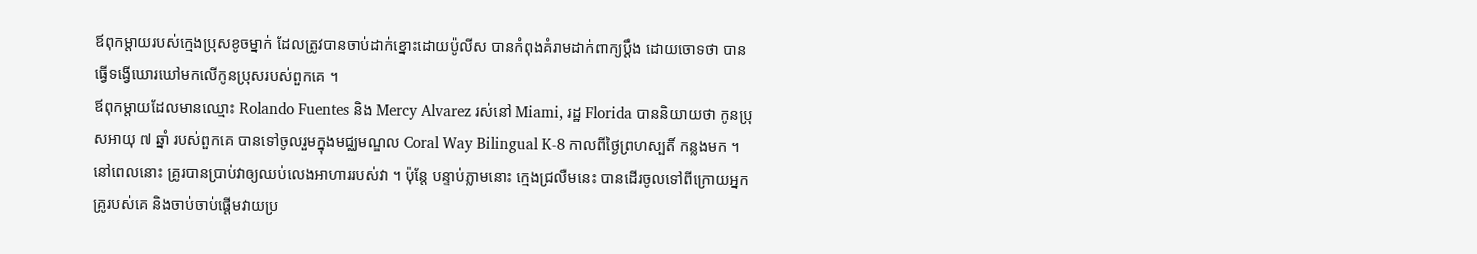ឪពុកម្តាយរបស់ក្មេងប្រុសខូចម្នាក់ ដែលត្រូវបានចាប់ដាក់ខ្នោះដោយប៉ូលីស បានកំពុងគំរាមដាក់ពាក្យប្តឹង ដោយចោទថា បានធ្វើទង្វើឃោរឃៅមកលើកូនប្រុសរបស់ពួកគេ ។
ឪពុកម្តាយដែលមានឈ្មោះ Rolando Fuentes និង Mercy Alvarez រស់នៅ Miami, រដ្ឋ Florida បាននិយាយថា កូនប្រុសអាយុ ៧ ឆ្នាំ របស់ពួកគេ បានទៅចូលរួមក្នុងមជ្ឈមណ្ឌល Coral Way Bilingual K-8 កាលពីថ្ងៃព្រហស្បតិ៍ កន្លងមក ។ នៅពេលនោះ គ្រូរបានប្រាប់វាឲ្យឈប់លេងអាហាររបស់វា ។ ប៉ុន្តែ បន្ទាប់ភ្លាមនោះ ក្មេងជ្រលឺមនេះ បានដើរចូលទៅពីក្រោយអ្នកគ្រូរបស់គេ និងចាប់ចាប់ផ្តើមវាយប្រ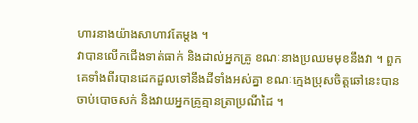ហារនាងយ៉ាងសាហាវតែម្តង ។
វាបានលើកជើងទាត់ធាក់ និងដាល់អ្នកគ្រូ ខណៈនាងប្រឈមមុខនឹងវា ។ ពួកគេទាំងពីរបានដេកដួលទៅនឹងដីទាំងអស់គ្នា ខណៈក្មេងប្រុសចិត្តឆៅនេះបានចាប់បោចសក់ និងវាយអ្នកគ្រូគ្មានត្រាប្រណីដៃ ។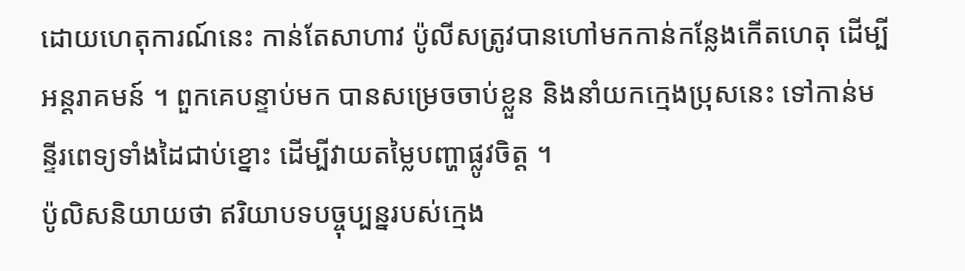ដោយហេតុការណ៍នេះ កាន់តែសាហាវ ប៉ូលីសត្រូវបានហៅមកកាន់កន្លែងកើតហេតុ ដើម្បីអន្តរាគមន៍ ។ ពួកគេបន្ទាប់មក បានសម្រេចចាប់ខ្លួន និងនាំយកក្មេងប្រុសនេះ ទៅកាន់មន្ទីរពេទ្យទាំងដៃជាប់ខ្នោះ ដើម្បីវាយតម្លៃបញ្ហាផ្លូវចិត្ត ។
ប៉ូលិសនិយាយថា ឥរិយាបទបច្ចុប្បន្នរបស់ក្មេង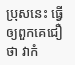ប្រុសនេះ ធ្វើឲ្យពួកគេជឿថា វាកំ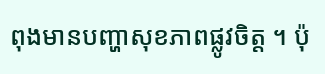ពុងមានបញ្ហាសុខភាពផ្លូវចិត្ត ។ ប៉ុ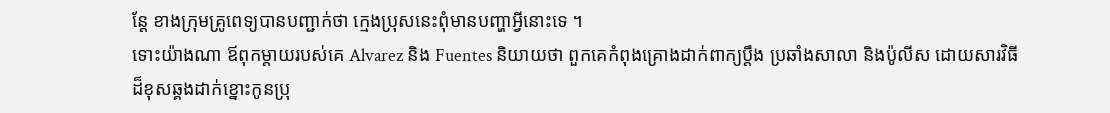ន្តែ ខាងក្រុមគ្រូពេទ្យបានបញ្ជាក់ថា ក្មេងប្រុសនេះពុំមានបញ្ហាអ្វីនោះទេ ។
ទោះយ៉ាងណា ឪពុកម្តាយរបស់គេ Alvarez និង Fuentes និយាយថា ពួកគេកំពុងគ្រោងដាក់ពាក្យប្តឹង ប្រឆាំងសាលា និងប៉ូលីស ដោយសារវិធីដ៏ខុសឆ្គងដាក់ខ្នោះកូនប្រុ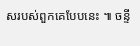សរបស់ពួកគេបែបនេះ ៕ ចន្ទី